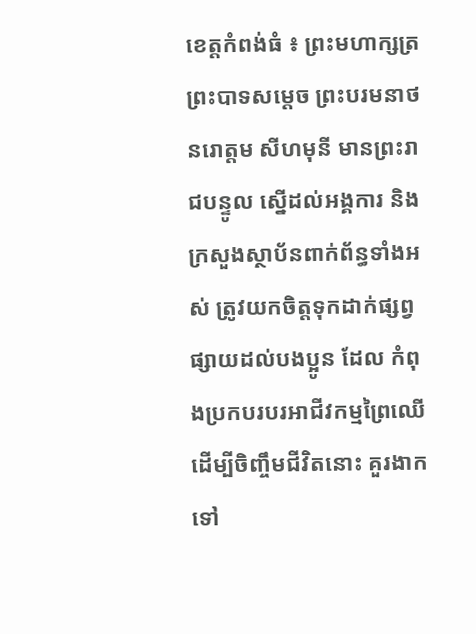ខេត្តកំពង់ធំ ៖ ព្រះមហាក្សត្រ ព្រះបាទសម្តេច ព្រះបរមនាថ នរោត្តម សីហមុនី មានព្រះរាជបន្ទូល ស្នើដល់អង្គការ និងក្រសួងស្ថាប័នពាក់ព័ន្ធទាំងអស់ ត្រូវយកចិត្តទុកដាក់ផ្សព្វផ្សាយដល់បងប្អូន ដែល កំពុងប្រកបរបរអាជីវកម្មព្រៃឈើ ដើម្បីចិញ្ចឹមជីវិតនោះ គួរងាកទៅ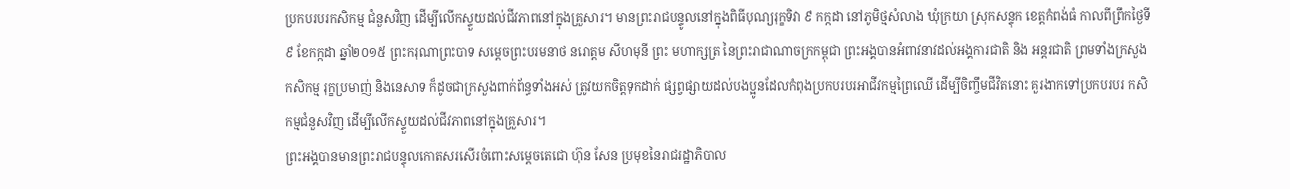ប្រកបរបរកសិកម្ម ជំនួសវិញ ដើម្បីលើកស្ទួយដល់ជីវភាពនៅក្នុងគ្រួសារ។ មានព្រះរាជបន្ទូលនៅក្នុងពិធីបុណ្យរុក្ខទិវា ៩ កក្កដា នៅភូមិថ្មសំលាង ឃុំក្រយា ស្រុកសន្ទុក ខេត្តកំពង់ធំ កាលពីព្រឹកថ្ងៃទី៩ ខែកក្កដា ឆ្នាំ២០១៥ ព្រះករុណាព្រះបាទ សម្តេចព្រះបរមនាថ នរោត្តម សីហមុនី ព្រះ មហាក្សត្រ នៃព្រះរាជាណាចក្រកម្ពុជា ព្រះអង្គបានអំពាវនាវដល់អង្គការជាតិ និង អន្តរជាតិ ព្រមទាំងក្រសួងកសិកម្ម រុក្ខប្រមាញ់ និងនេសាទ ក៏ដូចជាក្រសួងពាក់ព័ន្ធទាំងអស់ ត្រូវយកចិត្តទុកដាក់ ផ្សព្វផ្សាយដល់បងប្អូនដែលកំពុងប្រកបរបរអាជីវកម្មព្រៃឈើ ដើម្បីចិញ្ចឹមជីវិតនោះ គួរងាកទៅប្រកបរបរ កសិកម្មជំនួសវិញ ដើម្បីលើកស្ទួយដល់ជីវភាពនៅក្នុងគ្រួសារ។
ព្រះអង្គបានមានព្រះរាជបន្ទុលកោតសរសើរចំពោះសម្តេចតេជោ ហ៊ុន សែន ប្រមុខនៃរាជរដ្ឋាភិបាល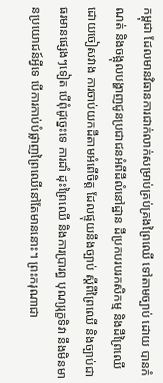កម្ពុជា ដែលមានវិធានការជាក់លាក់សម្រាប់គ្រប់គ្រងព្រៃឈើ ទៅតាមច្បាប់ ដោយ បានកំណត់ និងចង្អុលបង្ហាញជូនប្រជាជនអំពីដីលំនៅដ្ឋាន ដីប្រកបរបរកសិកម្ម និងដីព្រៃឈើ ដោយចៀសវាង ការចាប់យកដីតាមអំពើចិត្ត ដែលផ្ទុយនឹងច្បាប់ ស្តីពីព្រៃឈើ និងច្បាប់ជាធរមានផ្សេងៗទៀត បើពុំដូច្នេះទេ ការដាំ ដុះព្រៃឈើ និងការប្រារព្ធ បុណ្យរុក្ខទិវា នឹងមិនមានប្រយោជន៍អ្វីទេ បើការកាប់បំផ្លាញព្រៃឈើនៅតែមាននោះ។ ព្រះករុណាជា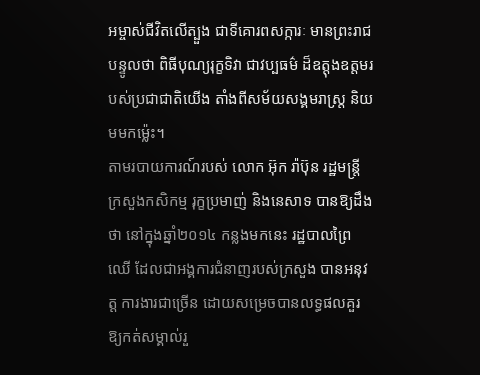អម្ចាស់ជីវិតលើត្បួង ជាទីគោរពសក្ការៈ មានព្រះរាជបន្ទូលថា ពិធីបុណ្យរុក្ខទិវា ជាវប្បធម៌ ដ៏ឧត្តុងឧត្តមរបស់ប្រជាជាតិយើង តាំងពីសម័យសង្គមរាស្ត្រ និយមមកម្ល៉េះ។
តាមរបាយការណ៍របស់ លោក អ៊ុក រ៉ាប៊ុន រដ្ឋមន្ត្រីក្រសួងកសិកម្ម រុក្ខប្រមាញ់ និងនេសាទ បានឱ្យដឹងថា នៅក្នុងឆ្នាំ២០១៤ កន្លងមកនេះ រដ្ឋបាលព្រៃឈើ ដែលជាអង្គការជំនាញរបស់ក្រសួង បានអនុវត្ត ការងារជាច្រើន ដោយសម្រេចបានលទ្ធផលគួរឱ្យកត់សម្គាល់រួ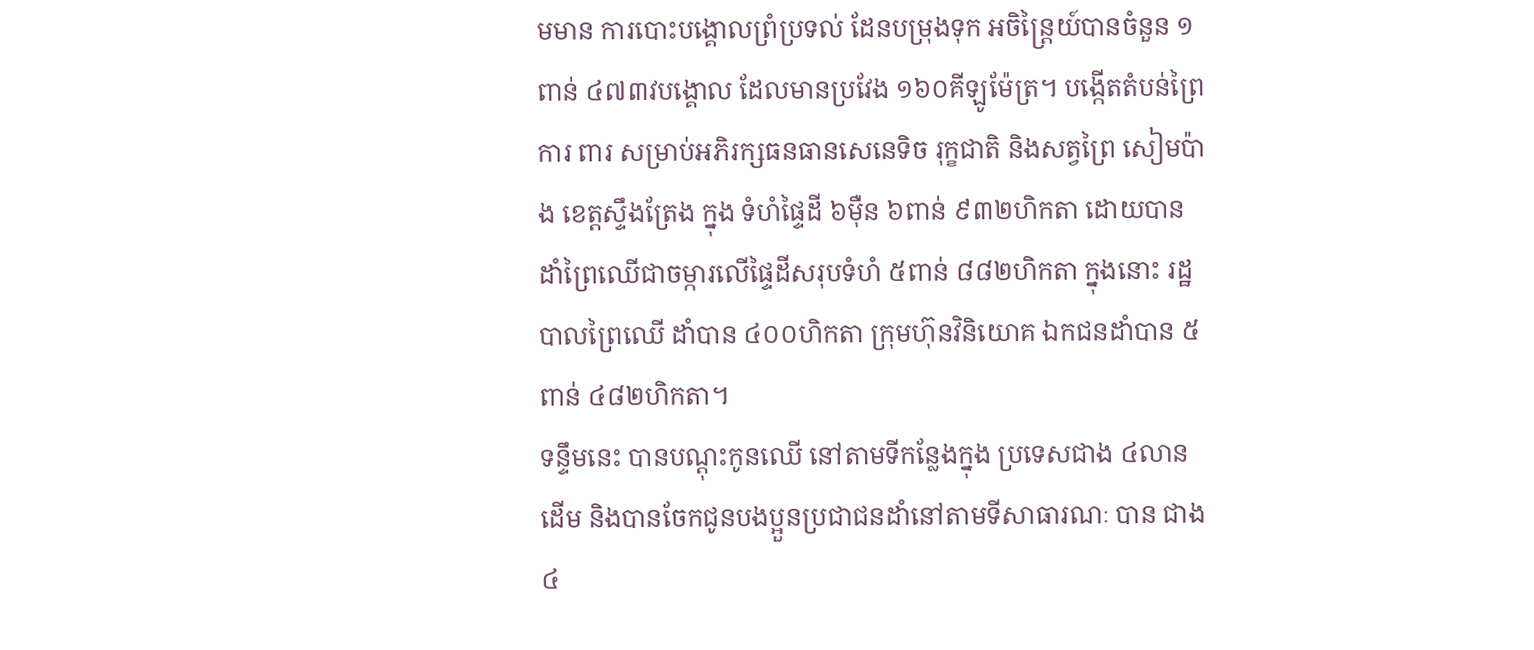មមាន ការបោះបង្គោលព្រំប្រទល់ ដែនបម្រុងទុក អចិន្ត្រៃយ៍បានចំនួន ១ពាន់ ៤៧៣វបង្គោល ដែលមានប្រវែង ១៦០គីឡូម៉ែត្រ។ បង្កើតតំបន់ព្រៃការ ពារ សម្រាប់អភិរក្សធនធានសេនេទិច រុក្ខជាតិ និងសត្វព្រៃ សៀមប៉ាង ខេត្តស្ទឹងត្រែង ក្នុង ទំហំផ្ទៃដី ៦ម៉ឺន ៦ពាន់ ៩៣២ហិកតា ដោយបានដាំព្រៃឈើជាចម្ការលើផ្ទៃដីសរុបទំហំ ៥ពាន់ ៨៨២ហិកតា ក្នុងនោះ រដ្ឋបាលព្រៃឈើ ដាំបាន ៤០០ហិកតា ក្រុមហ៊ុនវិនិយោគ ឯកជនដាំបាន ៥ពាន់ ៤៨២ហិកតា។
ទន្ទឹមនេះ បានបណ្តុះកូនឈើ នៅតាមទីកន្លែងក្នុង ប្រទេសជាង ៤លានដើម និងបានចែកជូនបងប្អួនប្រជាជនដាំនៅតាមទីសាធារណៈ បាន ជាង ៤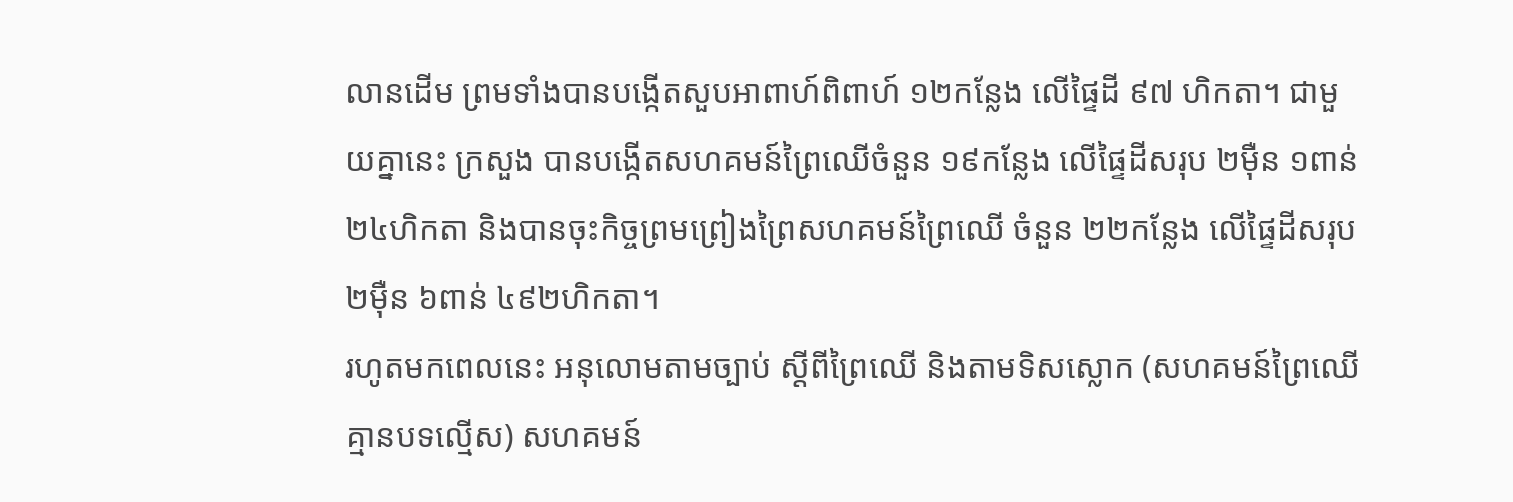លានដើម ព្រមទាំងបានបង្កើតសួបអាពាហ៍ពិពាហ៍ ១២កន្លែង លើផ្ទៃដី ៩៧ ហិកតា។ ជាមួយគ្នានេះ ក្រសួង បានបង្កើតសហគមន៍ព្រៃឈើចំនួន ១៩កន្លែង លើផ្ទៃដីសរុប ២ម៉ឺន ១ពាន់ ២៤ហិកតា និងបានចុះកិច្ចព្រមព្រៀងព្រៃសហគមន៍ព្រៃឈើ ចំនួន ២២កន្លែង លើផ្ទៃដីសរុប ២ម៉ឺន ៦ពាន់ ៤៩២ហិកតា។
រហូតមកពេលនេះ អនុលោមតាមច្បាប់ ស្តីពីព្រៃឈើ និងតាមទិសស្លោក (សហគមន៍ព្រៃឈើ គ្មានបទល្មើស) សហគមន៍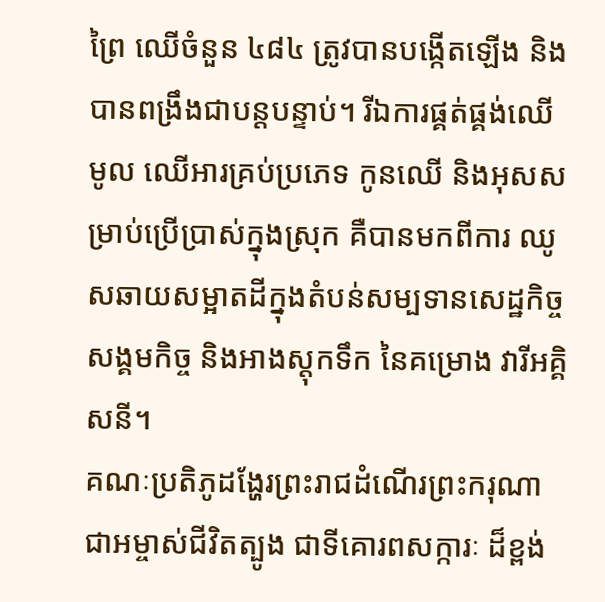ព្រៃ ឈើចំនួន ៤៨៤ ត្រូវបានបង្កើតឡើង និងបានពង្រឹងជាបន្តបន្ទាប់។ រីឯការផ្គត់ផ្គង់ឈើ មូល ឈើអារគ្រប់ប្រភេទ កូនឈើ និងអុសសម្រាប់ប្រើប្រាស់ក្នុងស្រុក គឺបានមកពីការ ឈូសឆាយសម្អាតដីក្នុងតំបន់សម្បទានសេដ្ឋកិច្ច សង្គមកិច្ច និងអាងស្តុកទឹក នៃគម្រោង វារីអគ្គិសនី។
គណៈប្រតិភូដង្ហែរព្រះរាជដំណើរព្រះករុណា ជាអម្ចាស់ជីវិតត្បូង ជាទីគោរពសក្ការៈ ដ៏ខ្ពង់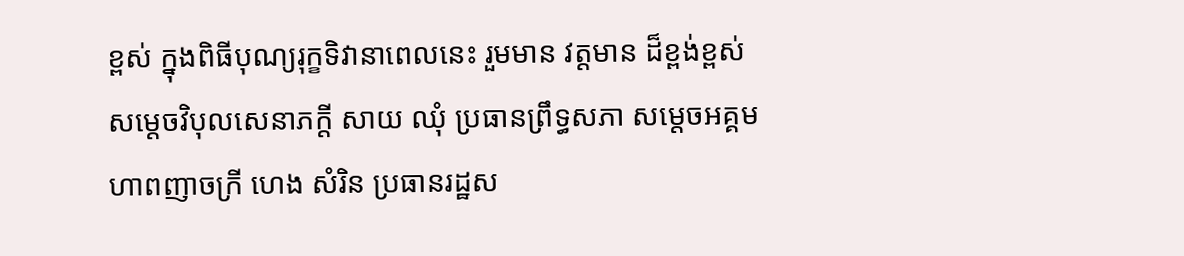ខ្ពស់ ក្នុងពិធីបុណ្យរុក្ខទិវានាពេលនេះ រួមមាន វត្តមាន ដ៏ខ្ពង់ខ្ពស់ សម្តេចវិបុលសេនាភក្តី សាយ ឈុំ ប្រធានព្រឹទ្ធសភា សម្តេចអគ្គមហាពញាចក្រី ហេង សំរិន ប្រធានរដ្ឋស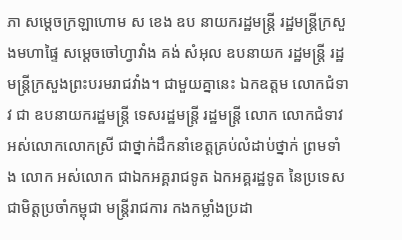ភា សម្តេចក្រឡាហោម ស ខេង ឧប នាយករដ្ឋមន្ត្រី រដ្ឋមន្ត្រីក្រសួងមហាផ្ទៃ សម្តេចចៅហ្វាវាំង គង់ សំអុល ឧបនាយក រដ្ឋមន្ត្រី រដ្ឋមន្ត្រីក្រសួងព្រះបរមរាជវាំង។ ជាមួយគ្នានេះ ឯកឧត្តម លោកជំទាវ ជា ឧបនាយករដ្ឋមន្ត្រី ទេសរដ្ឋមន្ត្រី រដ្ឋមន្ត្រី លោក លោកជំទាវ អស់លោកលោកស្រី ជាថ្នាក់ដឹកនាំខេត្តគ្រប់លំដាប់ថ្នាក់ ព្រមទាំង លោក អស់លោក ជាឯកអគ្គរាជទូត ឯកអគ្គរដ្ឋទូត នៃប្រទេសជាមិត្តប្រចាំកម្ពុជា មន្ត្រីរាជការ កងកម្លាំងប្រដា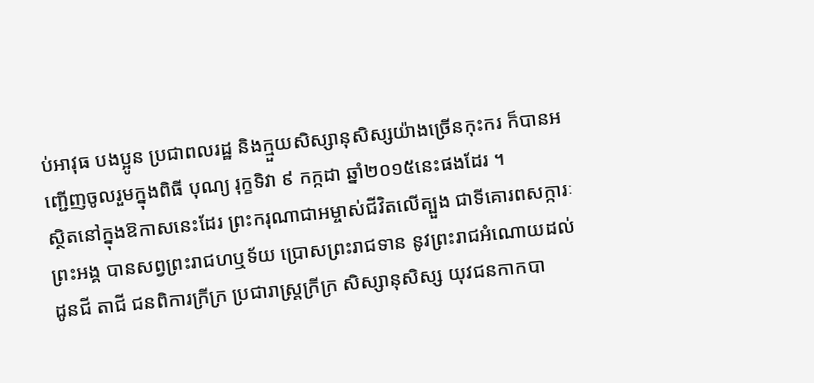ប់អាវុធ បងប្អូន ប្រជាពលរដ្ឋ និងក្មួយសិស្សានុសិស្សយ៉ាងច្រើនកុះករ ក៏បានអញ្ជើញចូលរួមក្នុងពិធី បុណ្យ រុក្ខទិវា ៩ កក្កដា ឆ្នាំ២០១៥នេះផងដែរ ។
ស្ថិតនៅក្នុងឱកាសនេះដែរ ព្រះករុណាជាអម្ចាស់ជីវិតលើត្បួង ជាទីគោរពសក្ការៈ ព្រះអង្គ បានសព្វព្រះរាជហឬទ័យ ប្រោសព្រះរាជទាន នូវព្រះរាជអំណោយដល់ដូនជី តាជី ជនពិការក្រីក្រ ប្រជារាស្ត្រក្រីក្រ សិស្សានុសិស្ស យុវជនកាកបា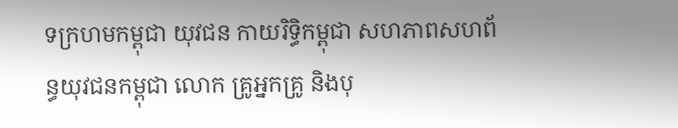ទក្រហមកម្ពុជា យុវជន កាយរិទ្ធិកម្ពុជា សហភាពសហព័ន្ធយុវជនកម្ពុជា លោក គ្រូអ្នកគ្រូ និងបុ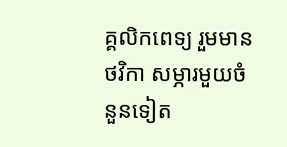គ្គលិកពេទ្យ រួមមាន ថវិកា សម្ភារមួយចំនួនទៀត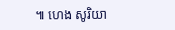៕ ហេង សូរិយា